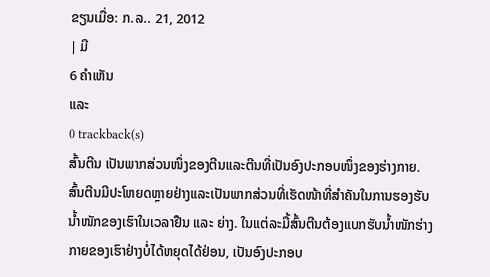ຂຽນເມື່ອ: ກ.ລ.. 21, 2012
| ມີ
6 ຄຳເຫັນ
ແລະ
0 trackback(s)
ສົ້ນຕີນ ເປັນພາກສ່ວນໜຶ່ງຂອງຕີນແລະຕີນທີ່ເປັນອົງປະກອບໜຶ່ງຂອງຮ່າງກາຍ.ສົ້ນຕີນມີປະໂຫຍດຫຼາຍຢ່າງແລະເປັນພາກສ່ວນທີ່ເຮັດໜ້າທີ່ສຳຄັນໃນການຮອງຮັບນ້ຳໜັກຂອງເຮົາໃນເວລາຢືນ ແລະ ຍ່າງ. ໃນແຕ່ລະມື້ສົ້ນຕີນຕ້ອງແບກຮັບນ້ຳໜັກຮ່າງກາຍຂອງເຮົາຢ່າງບໍ່ໄດ້ຫຍຸດໄດ້ຢ່ອນ, ເປັນອົງປະກອບ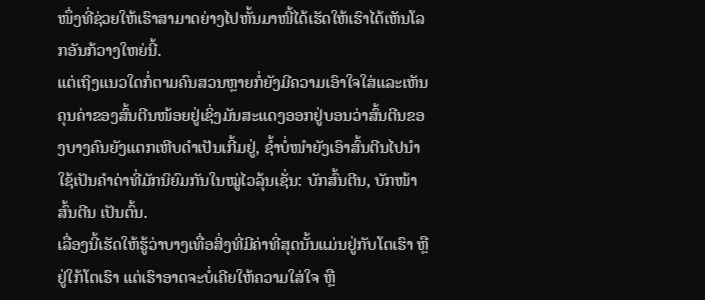ໜຶ່ງທີ່ຊ່ວຍໃຫ້ເຮົາສາມາດຍ່າງໄປຫັ້ນມາໜີ້ໄດ້ເຮັດໃຫ້ເຮົາໄດ້ເຫັນໂລກອັນກ້ວາງໃຫຍ່ນີ້.
ແຕ່ເຖິງແນວໃດກໍ່ຕາມຄົນສວນຫຼາຍກໍ່ຍັງມີຄວາມເອົາໃຈໃສ່ແລະເຫັນຄຸນຄ່າຂອງສົ້ນຕີນໜ້ອຍຢູ່ເຊິ່ງມັນສະແດງອອກຢູ່ບອນວ່າສົ້ນຕີນຂອງບາງຄົນຍັງແຕກເຫີບດຳເປັນເກີ້ມຢູ່, ຊ້ຳບໍ່ໜຳຍັງເອົາສົ້ນຕີນໄປນຳໃຊ້ເປັນຄຳດ່າທີ່ມັກນິຍົມກັນໃນໝູ່ໄວລຸ້ນເຊັ່ນ: ບັກສົ້ນຕີນ, ບັກໜ້າສົ້ນຕີນ ເປັນຕົ້ນ.
ເລື່ອງນີ້ເຮັດໃຫ້ຮູ້ວ່າບາງເທື່ອສິ່ງທີ່ມີຄ່າທີ່ສຸດນັ້ນແມ່ນຢູ່ກັບໂຕເຮົາ ຫຼື ຢູ່ໃກ້ໂຕເຮົາ ແຕ່ເຮົາອາດຈະບໍ່ເຄີຍໃຫ້ຄວາມໃສ່ໃຈ ຫຼື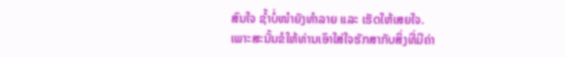ສົນໃຈ ຊ້ຳບໍ່ໜຳຍັງທຳລາຍ ແລະ ເຮັດໃຫ້ເສຍໃຈ.
ເພາະສະນັ້ນຂໍໃຫ້ທ່ານເອົາໃສ່ໃຈຮັກສາກັບສິ່ງທີ່ມີຄ່າ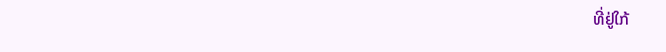ທີ່ຢູ່ໃກ້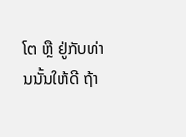ໂຕ ຫຼື ຢູ່ກັບທ່ານນັ້ນໃຫ້ດີ ຖ້າ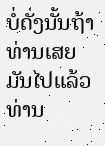ບໍ່ດັ່ງນັ້ນຖ້າທ່ານເສຍມັນໄປແລ້ວທ່ານ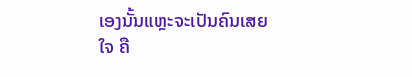ເອງນັ້ນແຫຼະຈະເປັນຄົນເສຍໃຈ ຄື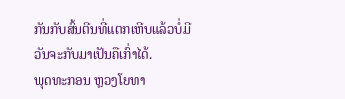ກັນກັບສົ້ນຕີນທີ່ແຕກເຫີບແລ້ວບໍ່ມີວັນຈະກັບມາເປັນຄືເກົ່າໄດ້.
ພຸດທະກອນ ຫຼວງໂຍທາ